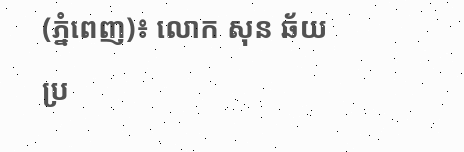(ភ្នំពេញ)៖ លោក សុន ឆ័យ ប្រ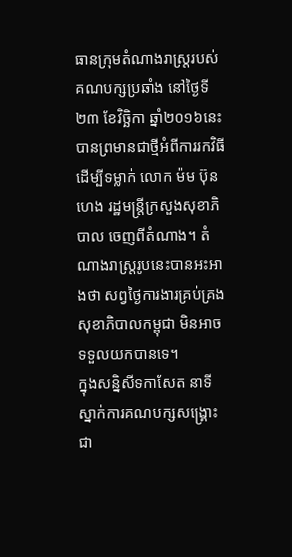ធានក្រុមតំណាងរាស្រ្តរបស់គណបក្សប្រឆាំង នៅថ្ងៃទី២៣ ខែវិច្ឆិកា ឆ្នាំ២០១៦នេះ បានព្រមានជាថ្មីអំពីការរកវិធីដើម្បីទម្លាក់ លោក ម៉ម ប៊ុនហេង រដ្ឋមន្រ្តីក្រសួងសុខាភិបាល ចេញពីតំណាង។ តំណាងរាស្រ្តរូបនេះបានអះអាងថា សព្វថ្ងៃការងារគ្រប់គ្រងសុខាភិបាលកម្ពុជា មិនអាចទទួលយកបានទេ។
ក្នុងសន្និសីទកាសែត នាទីស្នាក់ការគណបក្សសង្រ្គោះជា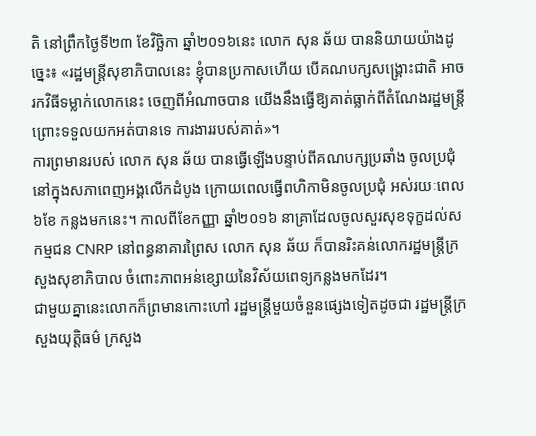តិ នៅព្រឹកថ្ងៃទី២៣ ខែវិច្ឆិកា ឆ្នាំ២០១៦នេះ លោក សុន ឆ័យ បាននិយាយយ៉ាងដូច្នេះ៖ «រដ្ឋមន្រ្តីសុខាភិបាលនេះ ខ្ញុំបានប្រកាសហើយ បើគណបក្សសង្រ្គោះជាតិ អាចរកវិធីទម្លាក់លោកនេះ ចេញពីអំណាចបាន យើងនឹងធ្វើឱ្យគាត់ធ្លាក់ពីតំណែងរដ្ឋមន្រ្តី ព្រោះទទួលយកអត់បានទេ ការងាររបស់គាត់»។
ការព្រមានរបស់ លោក សុន ឆ័យ បានធ្វើឡើងបន្ទាប់ពីគណបក្សប្រឆាំង ចូលប្រជុំនៅក្នុងសភាពេញអង្គលើកដំបូង ក្រោយពេលធ្វើពហិកាមិនចូលប្រជុំ អស់រយៈពេល៦ខែ កន្លងមកនេះ។ កាលពីខែកញ្ញា ឆ្នាំ២០១៦ នាគ្រាដែលចូលសួរសុខទុក្ខដល់សកម្មជន CNRP នៅពន្ធនាគារព្រៃស លោក សុន ឆ័យ ក៏បានរិះគន់លោករដ្ឋមន្រ្តីក្រសួងសុខាភិបាល ចំពោះភាពអន់ខ្សោយនៃវិស័យពេទ្យកន្លងមកដែរ។
ជាមួយគ្នានេះលោកក៏ព្រមានកោះហៅ រដ្ឋមន្រ្តីមួយចំនួនផ្សេងទៀតដូចជា រដ្ឋមន្រ្តីក្រសួងយុត្តិធម៌ ក្រសួង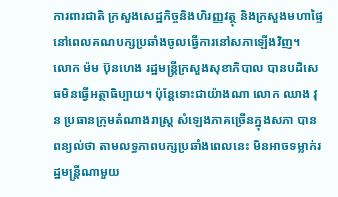ការពារជាតិ ក្រសួងសេដ្ឋកិច្ចនិងហិរញ្ញវត្ថុ និងក្រសួងមហាផ្ទៃ នៅពេលគណបក្សប្រឆាំងចូលធ្វើការនៅសភាឡើងវិញ។
លោក ម៉ម ប៊ុនហេង រដ្ឋមន្រ្តីក្រសួងសុខាភិបាល បានបដិសេធមិនធ្វើអត្ថាធិប្បាយ។ ប៉ុន្តែទោះជាយ៉ាងណា លោក ឈាង វុន ប្រធានក្រុមតំណាងរាស្រ្ត សំឡេងភាគច្រើនក្នុងសភា បានពន្យល់ថា តាមលទ្ធភាពបក្សប្រឆាំងពេលនេះ មិនអាចទម្លាក់រដ្ឋមន្រ្តីណាមួយ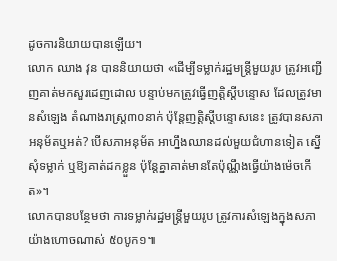ដូចការនិយាយបានឡើយ។
លោក ឈាង វុន បាននិយាយថា «ដើម្បីទម្លាក់រដ្ឋមន្រ្តីមួយរូប ត្រូវអញ្ជើញគាត់មកសួរដេញដោល បន្ទាប់មកត្រូវធ្វើញត្តិស្តីបន្ទោស ដែលត្រូវមានសំឡេង តំណាងរាស្រ្ត៣០នាក់ ប៉ុន្តែញត្តិស្តីបន្ទោសនេះ ត្រូវបានសភាអនុម័តឬអត់? បើសភាអនុម័ត អាហ្នឹងឈានដល់មួយជំហានទៀត ស្នើសុំទម្លាក់ ឬឱ្យគាត់ដកខ្លួន ប៉ុន្តែគ្នាគាត់មានតែប៉ុណ្ណឹងធ្វើយ៉ាងម៉េចកើត»។
លោកបានបន្ថែមថា ការទម្លាក់រដ្ឋមន្រ្តីមួយរូប ត្រូវការសំឡេងក្នុងសភា យ៉ាងហោចណាស់ ៥០បូក១៕